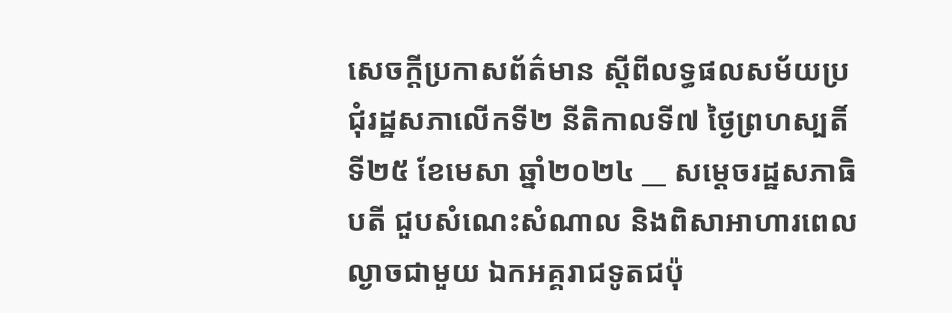សេចក្តីប្រកាសព័ត៌មាន ស្តីពីលទ្ធផលសម័យប្រជុំរដ្ឋសភាលើកទី២ នីតិកាលទី៧ ថ្ងៃព្រហស្បតិ៍ ទី២៥ ខែមេសា ឆ្នាំ២០២៤ __ សម្តេចរដ្ឋសភាធិបតី ជួបសំណេះសំណាល និងពិសាអាហារពេលល្ងាចជាមួយ ឯកអគ្គរាជទូតជប៉ុ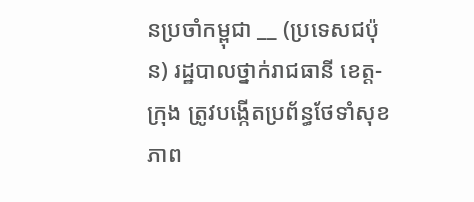នប្រចាំកម្ពុជា __ (ប្រទេសជប៉ុន) រដ្ឋបាលថ្នាក់រាជធានី ខេត្ត-ក្រុង ត្រូវបង្កើតប្រព័ន្ធថែទាំសុខភាព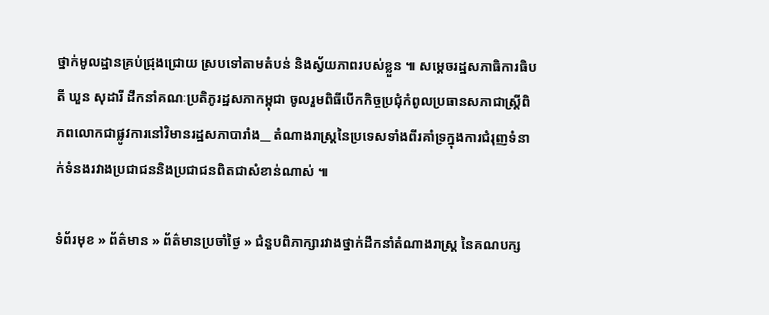ថ្នាក់មូលដ្ឋានគ្រប់ជ្រុងជ្រោយ ស្របទៅតាមតំបន់ និងស្វ័យភាពរបស់ខ្លួន ៕ សម្តេចរដ្ឋសភាធិការធិបតី ឃួន សុដារី ដឹកនាំគណៈប្រតិភូរដ្ឋសភាកម្ពុជា ចូលរួមពិធីបើកកិច្ចប្រជុំកំពូលប្រធានសភាជាស្រ្តីពិភពលោកជាផ្លូវការនៅវិមានរដ្ឋសភាបារាំង__ តំណាងរាស្រ្តនៃប្រទេសទាំងពីរគាំទ្រក្នុងការជំរុញទំនាក់ទំនងរវាងប្រជាជននិងប្រជាជនពិតជាសំខាន់ណាស់ ៕

ទំព័រមុខ » ព័ត៌មាន » ព័ត៌មានប្រចាំថ្ងៃ » ជំនួបពិភាក្សារវាងថ្នាក់ដឹកនាំតំណាងរាស្ត្រ នៃគណបក្ស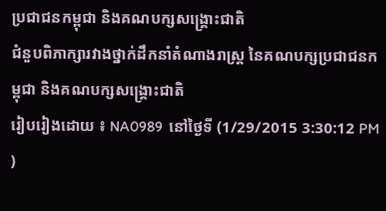ប្រជាជនកម្ពុជា និងគណបក្សសង្គ្រោះជាតិ
ជំនួបពិភាក្សារវាងថ្នាក់ដឹកនាំតំណាងរាស្ត្រ នៃគណបក្សប្រជាជនកម្ពុជា និងគណបក្សសង្គ្រោះជាតិ
រៀបរៀងដោយ ៖ NA0989  នៅថ្ងៃទី (1/29/2015 3:30:12 PM )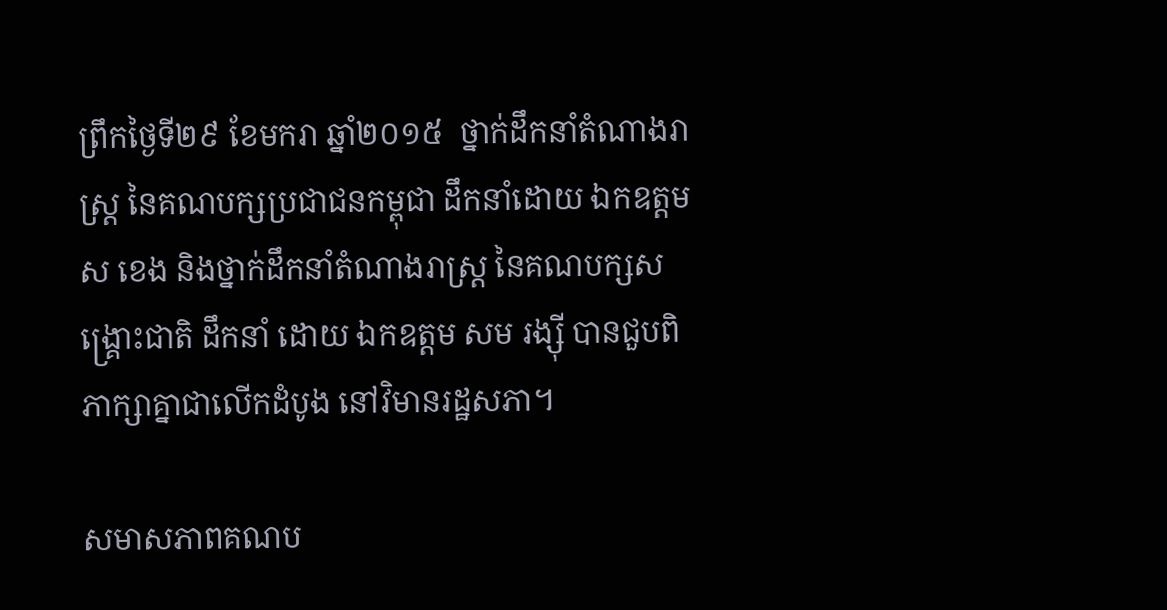ព្រឹកថ្ងៃទី២៩ ខែមករា ឆ្នាំ២០១៥  ថ្នាក់ដឹកនាំតំណាងរាស្ត្រ នៃគណបក្សប្រជាជនកម្ពុជា ដឹកនាំដោយ ឯកឧត្តម ស ខេង និងថ្នាក់ដឹកនាំតំណាងរាស្ត្រ នៃគណបក្សសង្គ្រោះជាតិ ដឹកនាំ ដោយ ឯកឧត្តម សម រង្ស៊ី បានជួបពិភាក្សាគ្នាជាលើកដំបូង នៅវិមានរដ្ឋសភា។

សមាសភាពគណប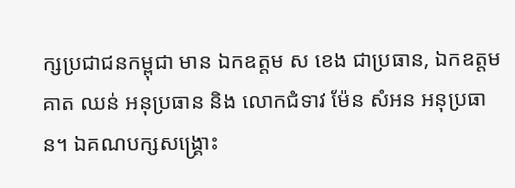ក្សប្រជាជនកម្ពុជា មាន ឯកឧត្តម ស ខេង ជាប្រធាន, ឯកឧត្តម គាត ឈន់ អនុប្រធាន និង លោកជំទាវ ម៉ែន សំអន អនុប្រធាន។ ឯគណបក្សសង្គ្រោះ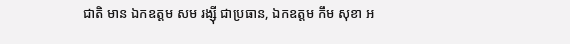ជាតិ មាន ឯកឧត្តម សម រង្ស៊ី ជាប្រធាន, ឯកឧត្តម កឹម សុខា អ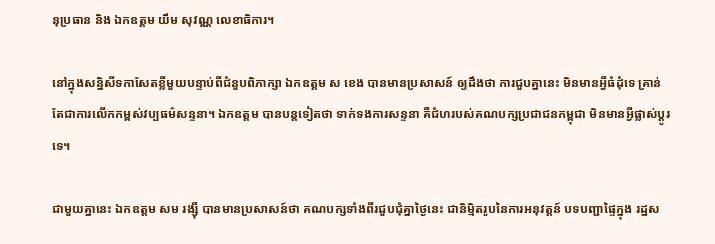នុប្រធាន និង ឯកឧត្តម យឹម សុវណ្ណ លេខាធិការ។

នៅក្នុងសន្និសីទកាសែតខ្លីមួយបន្ទាប់ពីជំនួបពិភាក្សា ឯកឧត្តម ស ខេង បានមានប្រសាសន៍ ឲ្យដឹងថា ការជួបគ្នានេះ មិនមានអ្វីធំដុំទេ គ្រាន់តែជាការលើកកម្ពស់វប្បធម៌សន្ទនា។ ឯកឧត្តម បានបន្តទៀតថា ទាក់ទងការសន្ទនា គឺជំហរបស់គណបក្សប្រជាជនកម្ពុជា មិនមានអ្វីផ្លាស់ប្តូរទេ។

ជាមួយគ្នានេះ ឯកឧត្តម សម រង្ស៊ី បានមានប្រសាសន៍ថា គណបក្សទាំងពីរជួបជុំគ្នាថ្ងៃនេះ ជានិម្មិតរូបនៃការអនុវត្តន៍ បទបញ្ជាផ្ទៃក្នុង រដ្ឋស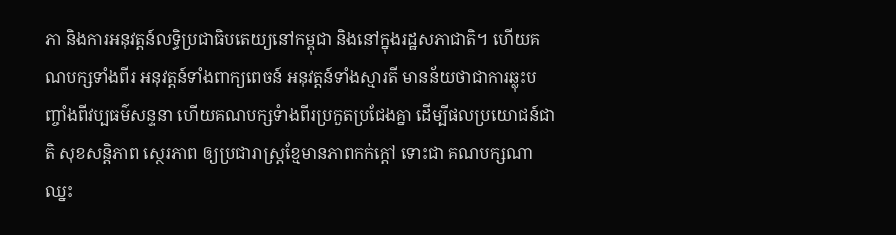ភា និងការអនុវត្តន៍លទ្ធិប្រជាធិបតេយ្យនៅកម្ពុជា និងនៅក្នុងរដ្ឋសភាជាតិ។ ហើយគណបក្សទាំងពីរ អនុវត្តន៍ទាំងពាក្យពេចន៍ អនុវត្តន៍ទាំងស្មារតី មានន័យថាជាការឆ្លុះបញ្ចាំងពីវប្បធម៌សន្ទនា ហើយគណបក្សទំាងពីរប្រកួតប្រជែងគ្នា ដើម្បីផលប្រយោជន៍ជាតិ សុខសន្តិភាព ស្ថេរភាព ឲ្យប្រជារាស្រ្តខ្មែមានភាពកក់ក្តៅ ទោះជា គណបក្សណាឈ្នះ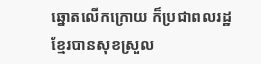ឆ្នោតលើកក្រោយ ក៏ប្រជាពលរដ្ឋខ្មែរបានសុខស្រួល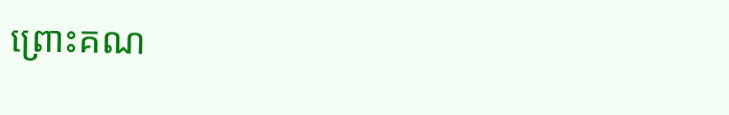ព្រោះគណ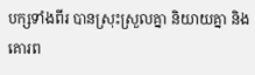បក្សទាំងពីរ បានស្រុះស្រួលគ្នា និយាយគ្នា និងគោរព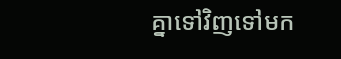គ្នាទៅវិញទៅមក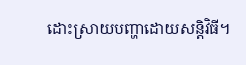ដោះស្រាយបញ្ហាដោយសន្តិវិធី។